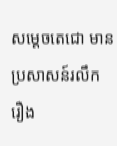សម្ដេចតេជោ មានប្រសាសន៍រលឹក រឿង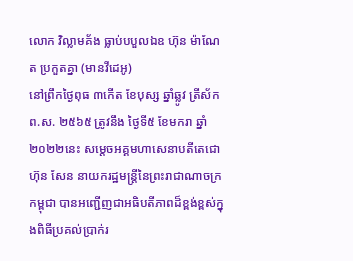លោក វិល្លាមគ័ង ធ្លាប់បបួលឯឧ ហ៊ុន ម៉ាណែត ប្រកួតគ្នា (មានវីដេអូ)
នៅព្រឹកថ្ងៃពុធ ៣កើត ខែបុស្ស ឆ្នាំឆ្លូវ ត្រីស័ក ព.ស. ២៥៦៥ ត្រូវនឹង ថ្ងៃទី៥ ខែមករា ឆ្នាំ២០២២នេះ សម្តេចអគ្គមហាសេនាបតីតេជោ ហ៊ុន សែន នាយករដ្ឋមន្ត្រីនៃព្រះរាជាណាចក្រកម្ពុជា បានអញ្ជើញជាអធិបតីភាពដ៏ខ្ពង់ខ្ពស់ក្នុងពិធីប្រគល់ប្រាក់រ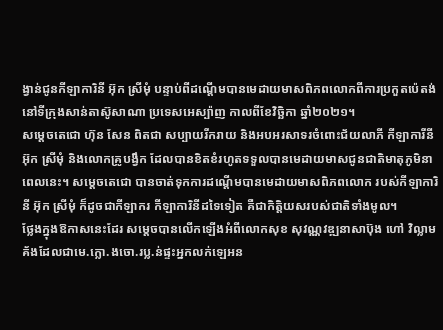ង្វាន់ជូនកីឡាការិនី អ៊ុក ស្រីមុំ បន្ទាប់ពីដណ្តើមបានមេដាយមាសពិភពលោកពីការប្រកួតប៉េតង់នៅទីក្រុងសាន់តាស៊ូសាណា ប្រទេសអេស្ប៉ាញ កាលពីខែវិច្ឆិកា ឆ្នាំ២០២១។
សម្តេចតេជោ ហ៊ុន សែន ពិតជា សប្បាយរីករាយ និងអបអរសាទរចំពោះជ័យលាភី កីឡាការីនី អ៊ុក ស្រីមុំ និងលោកគ្រូបង្វឹក ដែលបានខិតខំរហូតទទួលបានមេដាយមាសជូនជាតិមាតុភូមិនាពេលនេះ។ សម្តេចតេជោ បានចាត់ទុកការដណ្តើមបានមេដាយមាសពិភពលោក របស់កីឡាការិនី អ៊ុក ស្រីមុំ ក៏ដូចជាកីឡាករ កីឡាការិនីដទៃទៀត គឺជាកិត្តិយសរបស់ជាតិទាំងមូល។
ថ្លែងក្នុងឱកាសនេះដែរ សម្ដេចបានលើកឡើងអំពីលោកសុខ សុវណ្ណវឌ្ឍនាសាប៊ុង ហៅ វិល្លាម គ័ងដែលជាមេ.ក្លោ.ងចោ.រប្ល.ន់ផ្ទះអ្នកលក់ឡេអន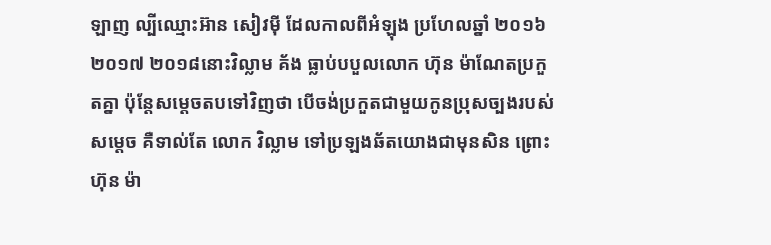ឡាញ ល្បីឈ្មោះអ៊ាន សៀវម៉ី ដែលកាលពីអំឡុង ប្រហែលឆ្នាំ ២០១៦ ២០១៧ ២០១៨នោះវិល្លាម គ័ង ធ្លាប់បបួលលោក ហ៊ុន ម៉ាណែតប្រកួតគ្នា ប៉ុន្តែសម្តេចតបទៅវិញថា បើចង់ប្រកួតជាមួយកូនប្រុសច្បងរបស់សម្តេច គឺទាល់តែ លោក វិល្លាម ទៅប្រឡងឆ័តយោងជាមុនសិន ព្រោះហ៊ុន ម៉ា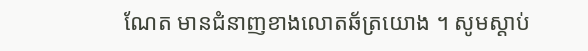ណែត មានជំនាញខាងលោតឆ័ត្រយោង ។ សូមស្ដាប់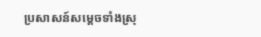ប្រសាសន៍សម្ដេចទាំងស្រុ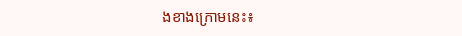ងខាងក្រោមនេះ៖